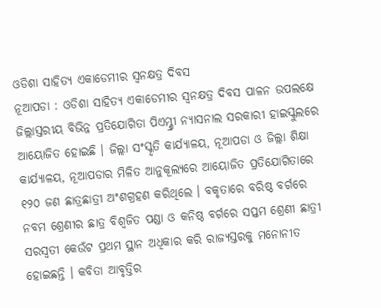ଓଡିଶା ସାହିତ୍ୟ ଏକାଡେମୀର ସ୍ୱନକ୍ଷତ୍ର ଦିବସ
ନୂଆପଡା : ଓଡିଶା ସାହିତ୍ୟ ଏକାଡେମୀର ସ୍ୱନକ୍ଷତ୍ର ଦିବସ ପାଳନ ଉପଲକ୍ଷେ ଜିଲ୍ଲାସ୍ତରୀୟ ବିଭିନ୍ନ ପ୍ରତିଯୋଗିତା ପିଏମ୍ଶ୍ରୀ ନ୍ୟାସନାଲ ସରକାରୀ ହାଇସ୍କୁଲରେ ଆୟୋଜିତ ହୋଇଛି । ଜିଲ୍ଲା ସଂସ୍କୃତି କାର୍ଯ୍ୟାଳୟ, ନୂଆପଡା ଓ ଜିଲ୍ଲା ଶିକ୍ଷା କାର୍ଯ୍ୟାଳୟ, ନୂଆପଡାର ମିଳିତ ଆନୁକୂଲ୍ୟରେ ଆୟୋଜିତ ପ୍ରତିଯୋଗିତାରେ ୧୨୦ ଜଣ ଛାତ୍ରଛାତ୍ରୀ ଅଂଶଗ୍ରହଣ କରିଥିଲେ । ବକୃତାରେ ବରିଷ୍ଠ ବର୍ଗରେ ନବମ ଶ୍ରେଣୀର ଛାତ୍ର ବିଶ୍ୱଜିତ ପଣ୍ଡା ଓ କନିଷ୍ଠ ବର୍ଗରେ ସପ୍ତମ ଶ୍ରେଣୀ ଛାତ୍ରୀ ସରସ୍ୱତୀ କେଉଁଟ ପ୍ରଥମ ସ୍ଥାନ ଅଧିକାର କରି ରାଜ୍ୟସ୍ତରକୁ ମନୋନୀତ ହୋଇଛନ୍ତି । କବିତା ଆବୃତ୍ତିର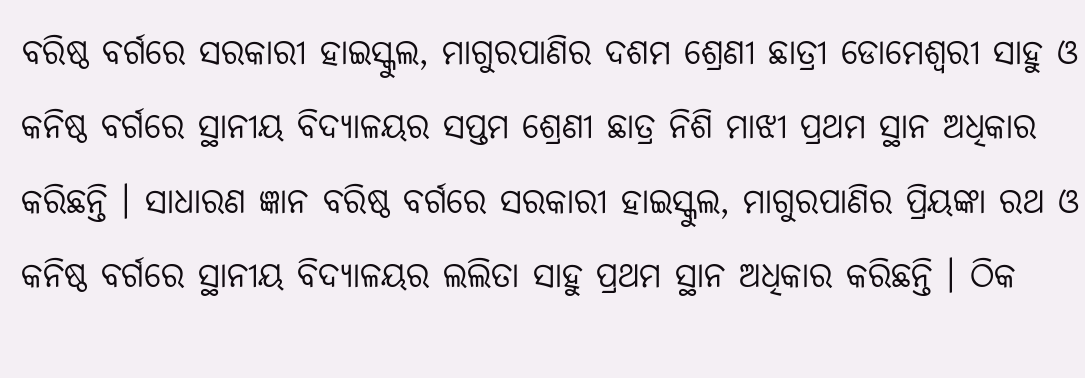ବରିଷ୍ଠ ବର୍ଗରେ ସରକାରୀ ହାଇସ୍କୁଲ, ମାଗୁରପାଣିର ଦଶମ ଶ୍ରେଣୀ ଛାତ୍ରୀ ଡୋମେଶ୍ୱରୀ ସାହୁ ଓ କନିଷ୍ଠ ବର୍ଗରେ ସ୍ଥାନୀୟ ବିଦ୍ୟାଳୟର ସପ୍ତମ ଶ୍ରେଣୀ ଛାତ୍ର ନିଶି ମାଝୀ ପ୍ରଥମ ସ୍ଥାନ ଅଧିକାର କରିଛନ୍ତି । ସାଧାରଣ ଜ୍ଞାନ ବରିଷ୍ଠ ବର୍ଗରେ ସରକାରୀ ହାଇସ୍କୁଲ, ମାଗୁରପାଣିର ପ୍ରିୟଙ୍କା ରଥ ଓ କନିଷ୍ଠ ବର୍ଗରେ ସ୍ଥାନୀୟ ବିଦ୍ୟାଳୟର ଲଲିତା ସାହୁ ପ୍ରଥମ ସ୍ଥାନ ଅଧିକାର କରିଛନ୍ତି । ଠିକ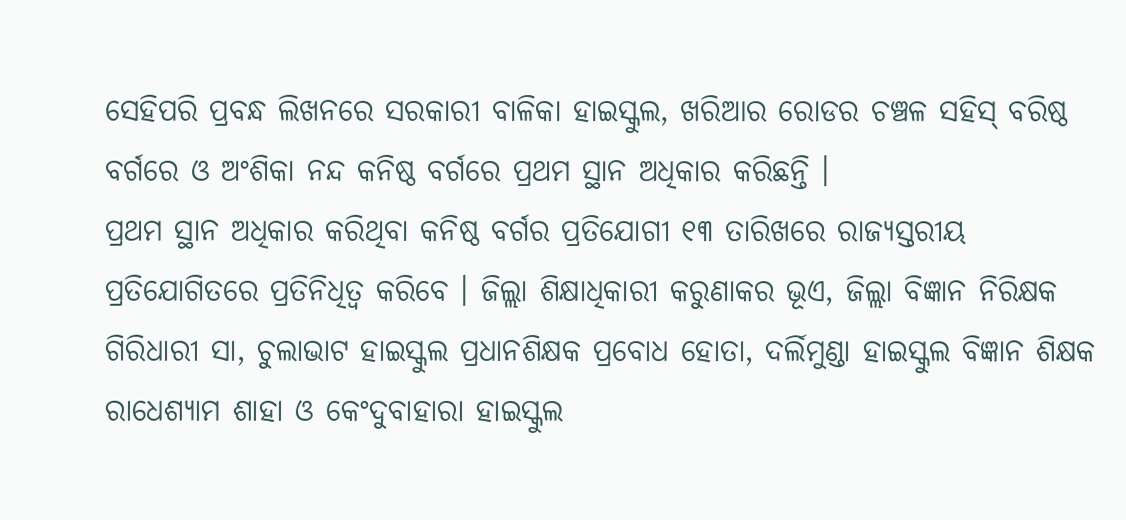ସେହିପରି ପ୍ରବନ୍ଧ ଲିଖନରେ ସରକାରୀ ବାଳିକା ହାଇସ୍କୁଲ, ଖରିଆର ରୋଡର ଚଞ୍ଚଳ ସହିସ୍ ବରିଷ୍ଠ ବର୍ଗରେ ଓ ଅଂଶିକା ନନ୍ଦ କନିଷ୍ଠ ବର୍ଗରେ ପ୍ରଥମ ସ୍ଥାନ ଅଧିକାର କରିଛନ୍ତି ।
ପ୍ରଥମ ସ୍ଥାନ ଅଧିକାର କରିଥିବା କନିଷ୍ଠ ବର୍ଗର ପ୍ରତିଯୋଗୀ ୧୩ ତାରିଖରେ ରାଜ୍ୟସ୍ତରୀୟ ପ୍ରତିଯୋଗିତରେ ପ୍ରତିନିଧିତ୍ୱ କରିବେ । ଜିଲ୍ଲା ଶିକ୍ଷାଧିକାରୀ କରୁଣାକର ଭୂଏ, ଜିଲ୍ଲା ବିଜ୍ଞାନ ନିରିକ୍ଷକ ଗିରିଧାରୀ ସା, ଚୁଲାଭାଟ ହାଇସ୍କୁଲ ପ୍ରଧାନଶିକ୍ଷକ ପ୍ରବୋଧ ହୋତା, ଦର୍ଲିମୁଣ୍ଡା ହାଇସ୍କୁଲ ବିଜ୍ଞାନ ଶିକ୍ଷକ ରାଧେଶ୍ୟାମ ଶାହା ଓ କେଂଦୁବାହାରା ହାଇସ୍କୁଲ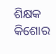ଶିକ୍ଷକ କିଶୋର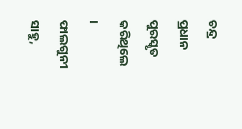ଚନ୍ଦ୍ର ପ୍ରଧାନ ପୁରସ୍କୃତ କରିଥିଲେ । ଫାଲଗୁନୀ ସାହୁ,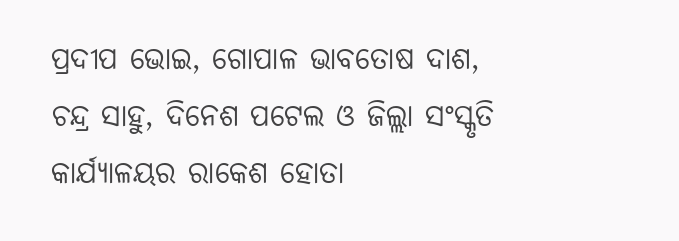ପ୍ରଦୀପ ଭୋଇ, ଗୋପାଳ ଭାବତୋଷ ଦାଶ, ଚନ୍ଦ୍ର ସାହୁ, ଦିନେଶ ପଟେଲ ଓ ଜିଲ୍ଲା ସଂସ୍କୃତି କାର୍ଯ୍ୟାଳୟର ରାକେଶ ହୋତା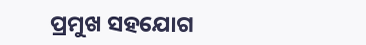ପ୍ରମୁଖ ସହଯୋଗ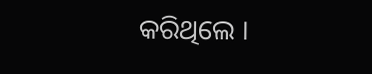କରିଥିଲେ ।